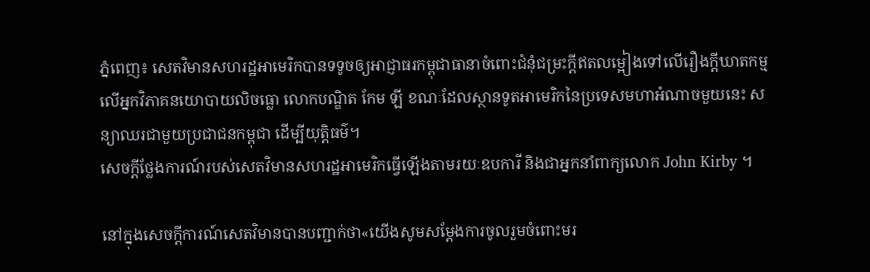ភ្នំពេញ៖ សេតវិមានសហរដ្ឋអាមេរិកបានទទូចឲ្យអាជ្ញាធរកម្ពុជាធានាចំពោះជំនុំជម្រះក្តីឥតលម្អៀងទៅលើរឿងក្តីឃាតកម្មលើអ្នកវិភាគនយោបាយលិចធ្លោ លោកបណ្ឌិត កែម ឡី ខណៈដែលស្ថានទូតអាមេរិកនៃប្រទេសមហាអំណាចមួយនេះ សន្យាឈរជាមួយប្រជាជនកម្ពុជា ដើម្បីយុត្តិធម៌។
សេចក្តីថ្លែងការណ៍របស់សេតវិមានសហរដ្ឋអាមេរិកធ្វើឡើងតាមរយៈឧបការី និងជាអ្នកនាំពាក្យលោក John Kirby ។

នៅក្នុងសេចក្តីការណ៍សេតវិមានបានបញ្ជាក់ថា«យើងសូមសម្តែងការចូលរួមចំពោះមរ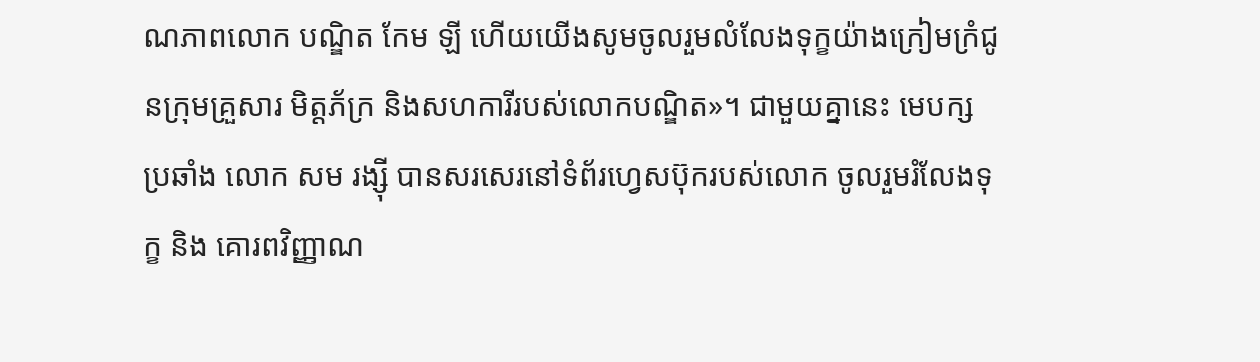ណភាពលោក បណ្ឌិត កែម ឡី ហើយយើងសូមចូលរួមលំលែងទុក្ខយ៉ាងក្រៀមក្រំជូនក្រុមគ្រួសារ មិត្តភ័ក្រ និងសហការីរបស់លោកបណ្ឌិត»។ ជាមួយគ្នានេះ មេបក្សប្រឆាំង លោក សម រង្ស៊ី បានសរសេរនៅទំព័រហ្វេសប៊ុករបស់លោក ចូលរួមរំលែងទុក្ខ និង គោរពវិញ្ញាណ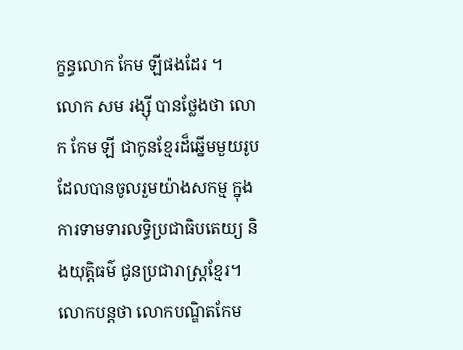ក្ខន្ធលោក កែម ឡីផងដែរ ។
លោក សម រង្ស៊ី បានថ្លែងថា លោក កែម ឡី ជាកូនខ្មែរដ៏ឆ្នើមមួយរូប ដែលបានចូលរួមយ៉ាងសកម្ម ក្នុងការទាមទារលទ្ធិប្រជាធិបតេយ្យ និងយុត្តិធម៌ ជូនប្រជារាស្ត្រខ្មែរ។ លោកបន្តថា លោកបណ្ឌិតកែម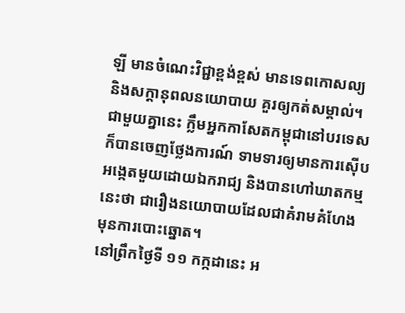ឡី មានចំណេះវិជ្ជាខ្ពង់ខ្ពស់ មានទេពកោសល្យ និងសក្តានុពលនយោបាយ គួរឲ្យកត់សម្គាល់។
ជាមួយគ្នានេះ ក្លឹមអ្នកកាសែតកម្ពុជានៅបរទេសក៏បានចេញថ្លែងការណ៍ ទាមទារឲ្យមានការស៊ើបអង្កេតមួយដោយឯករាជ្យ និងបានហៅឃាតកម្មនេះថា ជារឿងនយោបាយដែលជាគំរាមគំហែងមុនការបោះឆ្នោត។
នៅព្រឹកថ្ងៃទី ១១ កក្កដានេះ អ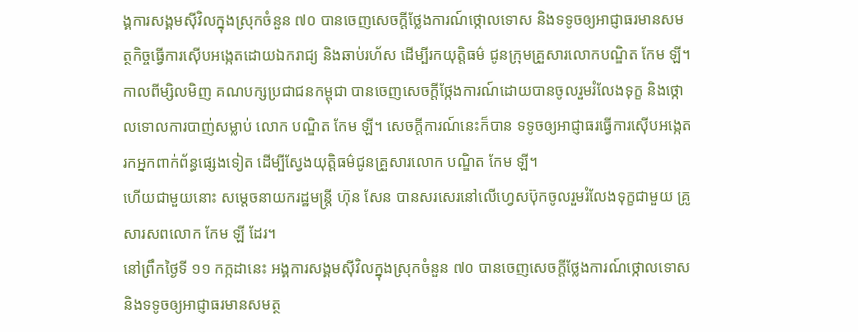ង្គការសង្គមស៊ីវិលក្នុងស្រុកចំនួន ៧០ បានចេញសេចក្តីថ្លែងការណ៍ថ្កោលទោស និងទទូចឲ្យអាជ្ញាធរមានសមត្ថកិច្ចធ្វើការស៊ើបអង្កេតដោយឯករាជ្យ និងឆាប់រហ័ស ដើម្បីរកយុត្តិធម៌ ជូនក្រុមគ្រួសារលោកបណ្ឌិត កែម ឡី។
កាលពីម្សិលមិញ គណបក្សប្រជាជនកម្ពុជា បានចេញសេចក្តីថ្កែងការណ៍ដោយបានចូលរួមរំលែងទុក្ខ និងថ្កោលទោលការបាញ់សម្លាប់ លោក បណ្ឌិត កែម ឡី។ សេចក្តីការណ៍នេះក៏បាន ទទូចឲ្យអាជ្ញាធរធ្វើការស៊ើបអង្កេតរកអ្នកពាក់ព័ន្ធផ្សេងទៀត ដើម្បីស្វែងយុត្តិធម៌ជូនគ្រួសារលោក បណ្ឌិត កែម ឡី។
ហើយជាមួយនោះ សម្តេចនាយករដ្ឋមន្ត្រី ហ៊ុន សែន បានសរសេរនៅលើហ្វេសប៊ុកចូលរួមរំលែងទុក្ខជាមួយ គ្រូសារសពលោក កែម ឡី ដែរ។
នៅព្រឹកថ្ងៃទី ១១ កក្កដានេះ អង្គការសង្គមស៊ីវិលក្នុងស្រុកចំនួន ៧០ បានចេញសេចក្តីថ្លែងការណ៍ថ្កោលទោស និងទទូចឲ្យអាជ្ញាធរមានសមត្ថ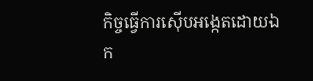កិច្ចធ្វើការស៊ើបអង្កេតដោយឯក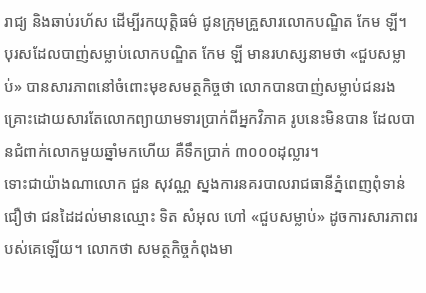រាជ្យ និងឆាប់រហ័ស ដើម្បីរកយុត្តិធម៌ ជូនក្រុមគ្រួសារលោកបណ្ឌិត កែម ឡី។
បុរសដែលបាញ់សម្លាប់លោកបណ្ឌិត កែម ឡី មានរហស្សនាមថា «ជួបសម្លាប់» បានសារភាពនៅចំពោះមុខសមត្ថកិច្ចថា លោកបានបាញ់សម្លាប់ជនរងគ្រោះដោយសារតែលោកព្យាយាមទារប្រាក់ពីអ្នកវិភាគ រូបនេះមិនបាន ដែលបានជំពាក់លោកមួយឆ្នាំមកហើយ គឺទឹកប្រាក់ ៣០០០ដុល្លារ។
ទោះជាយ៉ាងណាលោក ជួន សុវណ្ណ ស្នងការនគរបាលរាជធានីភ្នំពេញពុំទាន់ជឿថា ជនដៃដល់មានឈ្មោះ ទិត សំអុល ហៅ «ជួបសម្លាប់» ដូចការសារភាពរបស់គេឡើយ។ លោកថា សមត្ថកិច្ចកំពុងមា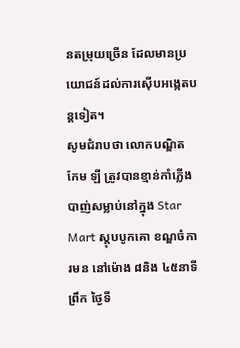នតម្រុយច្រើន ដែលមានប្រយោជន៍ដល់ការស៊ើបអង្កេតបន្តទៀត។
សូមជំរាបថា លោកបណ្ឌិត កែម ឡី ត្រូវបានខ្មាន់កាំភ្លើងបាញ់សម្លាប់នៅក្នុង Star Mart ស្តុបបូកគោ ខណ្ឌចំការមន នៅម៉ោង ៨និង ៤៥នាទីព្រឹក ថ្ងៃទី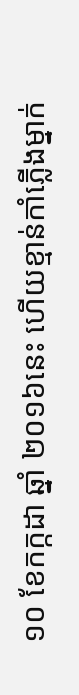១០ ខែកក្កដា ឆ្នាំ ២០១៦នេះ ហើយខ្មាន់កាំភ្លើងម្នាក់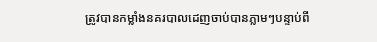ត្រូវបានកម្លាំងនគរបាលដេញចាប់បានភ្លាមៗបន្ទាប់ពី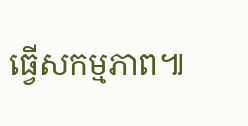ធ្វើសកម្មភាព៕